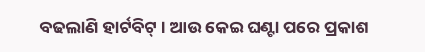ବଢଲାଣି ହାର୍ଟବିଟ୍ । ଆଉ କେଇ ଘଣ୍ଟା ପରେ ପ୍ରକାଶ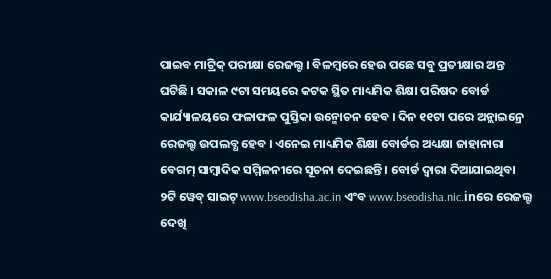ପାଇବ ମାଟ୍ରିକ୍ ପରୀକ୍ଷା ରେଜଲ୍ଟ । ବିଳମ୍ବରେ ହେଉ ପଛେ ସବୁ ପ୍ରତୀକ୍ଷାର ଅନ୍ତ ଘଟିଛି । ସକାଳ ୯ଟା ସମୟରେ କଟକ ସ୍ଥିତ ମାଧ୍ୟମିକ ଶିକ୍ଷା ପରିଷଦ ବୋର୍ଡ କାର୍ଯ୍ୟାଳୟରେ ଫଳାଫଳ ପୁସ୍ତିକା ଉନ୍ମୋଚନ ହେବ । ଦିନ ୧୧ଟା ପରେ ଅନ୍ଲାଇନ୍ରେ ରେଜଲ୍ଟ ଉପଲବ୍ଧ ହେବ । ଏନେଇ ମାଧ୍ୟମିକ ଶିକ୍ଷା ବୋର୍ଡର ଅଧ୍ୟକ୍ଷା ଜାହାନାରା ବେଗମ୍ ସାମ୍ବାଦିକ ସମ୍ମିଳନୀରେ ସୂଚନା ଦେଇଛନ୍ତି । ବୋର୍ଡ ଦ୍ୱାରା ଦିଆଯାଇଥିବା ୨ଟି ୱେବ୍ ସାଇଟ୍ www.bseodisha.ac.in ଏଂବ www.bseodisha.nic.inରେ ରେଜଲ୍ଟ ଦେଖି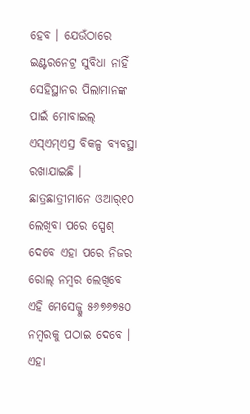ହେବ । ଯେଉଁଠାରେ ଇଣ୍ଟରନେଟ୍ର ସୁବିଧା ନାହିଁ ସେହିସ୍ଥାନର ପିଲାମାନଙ୍କ ପାଇଁ ମୋବାଇଲ୍ ଏସ୍ଏମ୍ଏସ୍ର ବିକଳ୍ପ ବ୍ୟବସ୍ଥା ରଖାଯାଇଛି । ଛାତ୍ରଛାତ୍ରୀମାନେ ଓଆର୍୧୦ ଲେଖିବା ପରେ ସ୍ପେଶ୍ ଦେବେ ଏହା ପରେ ନିଜର ରୋଲ୍ ନମ୍ବର ଲେଖିବେ
ଏହି ମେସେଜ୍କୁ ୫୬୭୬୭୫୦ ନମ୍ବରକୁ ପଠାଇ ଦେବେ । ଏହା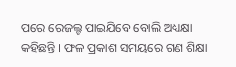ପରେ ରେଜଲ୍ଟ ପାଇଯିବେ ବୋଲି ଅଧ୍ୟକ୍ଷା କହିଛନ୍ତି । ଫଳ ପ୍ରକାଶ ସମୟରେ ଗଣ ଶିକ୍ଷା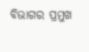ବିଭାଗର ପ୍ରମୁଖ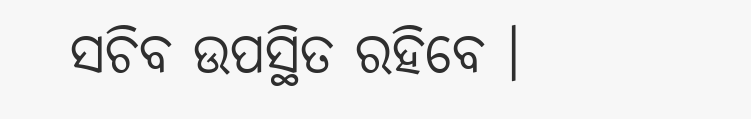ସଚିବ ଉପସ୍ଥିତ ରହିବେ ।